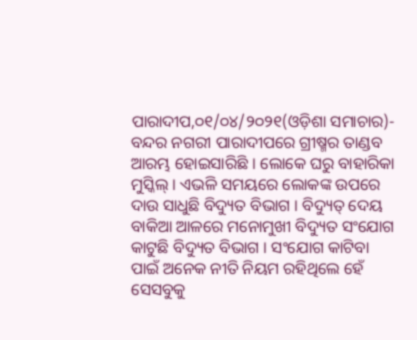ପାରାଦୀପ,୦୧/୦୪/୨୦୨୧(ଓଡ଼ିଶା ସମାଚାର)- ବନ୍ଦର ନଗରୀ ପାରାଦୀପରେ ଗ୍ରୀଷ୍ମର ତାଣ୍ଡବ ଆରମ୍ଭ ହୋଇସାରିଛି । ଲୋକେ ଘରୁ ବାହାରିକା ମୁସ୍କିଲ୍ । ଏଭଳି ସମୟରେ ଲୋକଙ୍କ ଉପରେ ଦାଉ ସାଧୁଛି ବିଦ୍ୟୁତ ବିଭାଗ । ବିଦ୍ୟୁତ୍ ଦେୟ ବାକିଆ ଆଳରେ ମନୋମୁଖୀ ବିଦ୍ୟୁତ ସଂଯୋଗ କାଟୁଛି ବିଦ୍ୟୁତ ବିଭାଗ । ସଂଯୋଗ କାଟିବା ପାଇଁ ଅନେକ ନୀତି ନିୟମ ରହିଥିଲେ ହେଁ ସେସବୁକୁ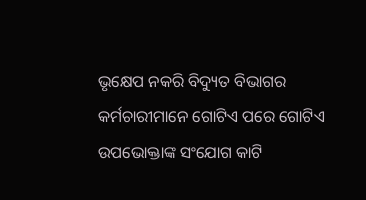ଭୃକ୍ଷେପ ନକରି ବିଦ୍ୟୁତ ବିଭାଗର କର୍ମଚାରୀମାନେ ଗୋଟିଏ ପରେ ଗୋଟିଏ ଉପଭୋକ୍ତାଙ୍କ ସଂଯୋଗ କାଟି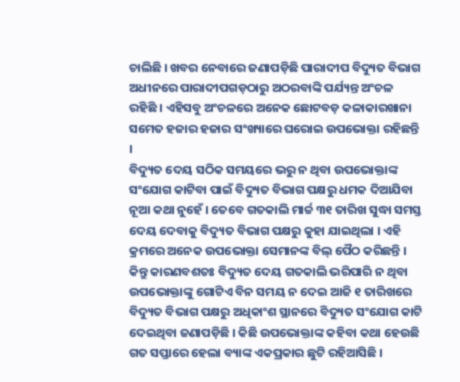ଚାଲିଛି । ଖବର ନେବାରେ ଜଣାପଡ଼ିଛି ପାରାଦୀପ ବିଦ୍ୟୁତ ବିଭାଗ ଅଧୀନରେ ପାରାଦୀପଗଡ଼ଠାରୁ ଅଠରବାଙ୍କି ପର୍ଯ୍ୟନ୍ତ ଅଂଚଳ ରହିଛି । ଏହିସବୁ ଅଂଚଳରେ ଅନେକ ଛୋଟବଡ଼ କଳାକାରଖାନା ସମେତ ହଜାର ହଜାର ସଂଖ୍ୟାରେ ଘରୋଇ ଉପଭୋକ୍ତା ରହିଛନ୍ତି ।
ବିଦ୍ୟୁତ ଦେୟ ସଠିକ ସମୟରେ ଭରୁ ନ ଥିବା ଉପଭୋକ୍ତାଙ୍କ ସଂଯୋଗ କାଟିବା ପାଇଁ ବିଦ୍ୟୁତ ବିଭାଗ ପକ୍ଷରୁ ଧମକ ଦିଆଯିବା ନୂଆ କଥା ନୁହେଁ । ତେବେ ଗତକାଲି ମାର୍ଚ୍ଚ ୩୧ ତାରିଖ ସୁଦ୍ଧା ସମସ୍ତ ଦେୟ ଦେବାକୁ ବିଦ୍ୟୁତ ବିଭାଗ ପକ୍ଷରୁ କୁହା ଯାଇଥିଲା । ଏହି କ୍ରମରେ ଅନେକ ଉପଭୋକ୍ତା ସେମାନଙ୍କ ବିଲ୍ ପୈଠ କରିଛନ୍ତି । କିନ୍ତୁ କାରଣବଶତଃ ବିଦ୍ୟୁତ ଦେୟ ଗତକାଲି ଭରିପାରି ନ ଥିବା ଉପଭୋକ୍ତାଙ୍କୁ ଗୋଟିଏ ବିନ ସମୟ ନ ଦେଇ ଆଜି ୧ ତାରିଖରେ ବିଦ୍ୟୁତ ବିଭାଗ ପକ୍ଷରୁ ଅଧିକାଂଶ ସ୍ଥାନରେ ବିଦ୍ୟୁତ ସଂଯୋଗ କାଟି ଦେଇଥିବା ଜଣାପଡ଼ିଛି । କିଛି ଉପଭୋକ୍ତାଙ୍କ କହିବା କଥା ହେଉଛି ଗତ ସପ୍ତାରେ ହେଲା ବ୍ୟାଙ୍କ ଏକପ୍ରକାର ଛୁଟି ରହିଆସିଛି ।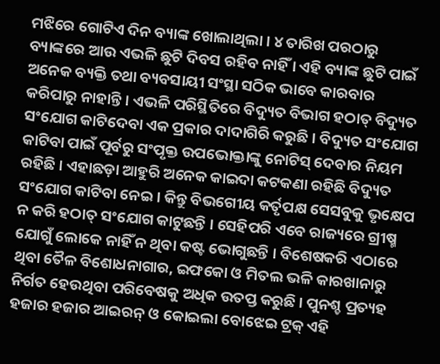ମଝିରେ ଗୋଟିଏ ଦିନ ବ୍ୟାଙ୍କ ଖୋଲାଥିଲା । ୪ ତାରିଖ ପରଠାରୁ ବ୍ୟାଙ୍କରେ ଆଉ ଏଭଳି ଛୁଟି ଦିବସ ରହିବ ନାହିଁ । ଏହି ବ୍ୟାଙ୍କ ଛୁଟି ପାଇଁ ଅନେକ ବ୍ୟକ୍ତି ତଥା ବ୍ୟବସାୟୀ ସଂସ୍ଥା ସଠିକ ଭାବେ କାରବାର କରିପାରୁ ନାହାନ୍ତି । ଏଭଳି ପରିସ୍ଥିତିରେ ବିଦ୍ୟୁତ ବିଭାଗ ହଠାତ୍ ବିଦ୍ୟୁତ ସଂଯୋଗ କାଟିଦେବା ଏକ ପ୍ରକାର ଦାଦାଗିରି କରୁଛି । ବିଦ୍ୟୁତ ସଂଯୋଗ କାଟିବା ପାଇଁ ପୂର୍ବରୁ ସଂପୃକ୍ତ ଉପଭୋକ୍ତାଙ୍କୁ ନୋଟିସ୍ ଦେବାର ନିୟମ ରହିଛି । ଏହାଛଡ଼ା ଆହୁରି ଅନେକ କାଇଦା କଟକଣା ରହିଛି ବିଦ୍ୟୁତ ସଂଯୋଗ କାଟିବା ନେଇ । କିନ୍ତୁ ବିଭଗେୀୟ କର୍ତୃପକ୍ଷ ସେସବୁକୁ ଭୃକ୍ଷେପ ନ କରି ହଠାତ୍ ସଂଯୋଗ କାଟୁଛନ୍ତି । ସେହିପରି ଏବେ ରାଜ୍ୟରେ ଗ୍ରୀଷ୍ମ ଯୋଗୁଁ ଲୋକେ ନାହିଁ ନ ଥିବା କଷ୍ଟ ଭୋଗୁଛନ୍ତି । ବିଶେଷକରି ଏଠାରେ ଥିବା ତୈଳ ବିଶୋଧନାଗାର, ଇଫକୋ ଓ ମିତଲ ଭଳି କାରଖାନାରୁ ନିର୍ଗତ ହେଉଥିବା ପରିବେଷକୁ ଅଧିକ ଉତପ୍ତ କରୁଛି । ପୁନଶ୍ଚ ପ୍ରତ୍ୟହ ହଜାର ହଜାର ଆଇରନ୍ ଓ କୋଇଲା ବୋଝେଇ ଟ୍ରକ୍ ଏହି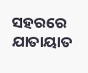ସହରରେ ଯାତାୟାତ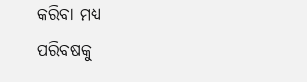କରିବା ମଧ୍ୟ ପରିବଷକୁ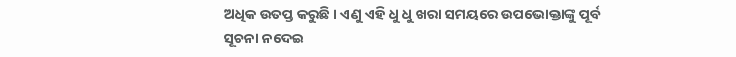ଅଧିକ ଉତପ୍ତ କରୁଛି । ଏଣୁ ଏହି ଧୁ ଧୁ ଖରା ସମୟରେ ଉପଭୋକ୍ତାଙ୍କୁ ପୂର୍ବ ସୂଚନା ନଦେଇ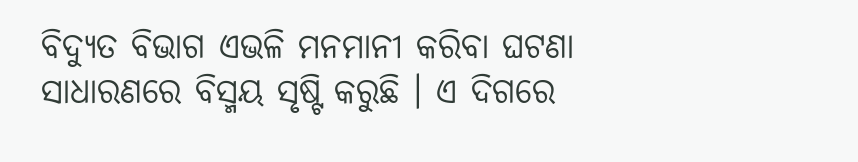ବିଦ୍ୟୁତ ବିଭାଗ ଏଭଳି ମନମାନୀ କରିବା ଘଟଣା ସାଧାରଣରେ ବିସ୍ମୟ ସୃଷ୍ଟି କରୁଛି । ଏ ଦିଗରେ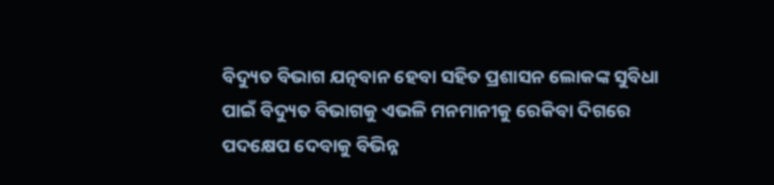ବିଦ୍ୟୁତ ବିଭାଗ ଯତ୍ନବାନ ହେବା ସହିତ ପ୍ରଶାସନ ଲୋକଙ୍କ ସୁବିଧା ପାଇଁ ବିଦ୍ୟୁତ ବିଭାଗକୁ ଏଭଳି ମନମାନୀକୁ ରେକିବା ଦିଗରେ ପଦକ୍ଷେପ ଦେବାକୁ ବିଭିନ୍ନ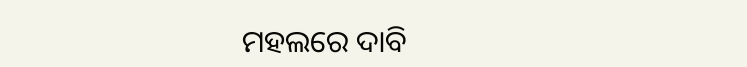ମହଲରେ ଦାବି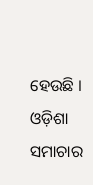ହେଉଛି । ଓଡ଼ିଶା ସମାଚାର